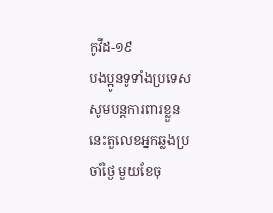កូវីដ-១៩
បងប្អូនទូទាំងប្រទេស សូមបន្តការពារខ្លួន នេះតួលេខអ្នកឆ្លងប្រចាំថ្ងៃ មួយខែចុ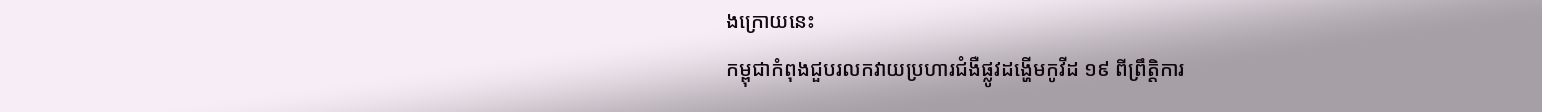ងក្រោយនេះ
កម្ពុជាកំពុងជួបរលកវាយប្រហារជំងឺផ្លូវដង្ហើមកូវីដ ១៩ ពីព្រឹត្តិការ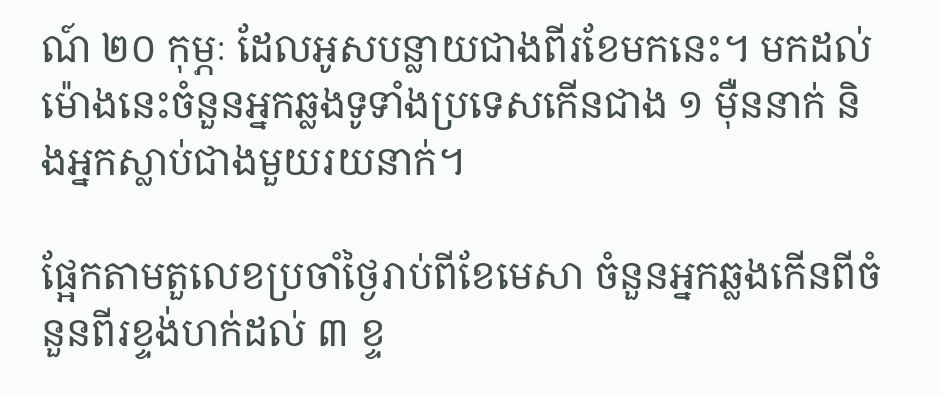ណ៍ ២០ កុម្ភៈ ដែលអូសបន្លាយជាងពីរខែមកនេះ។ មកដល់ម៉ោងនេះចំនួនអ្នកឆ្លងទូទាំងប្រទេសកើនជាង ១ ម៉ឺននាក់ និងអ្នកស្លាប់ជាងមួយរយនាក់។

ផ្អែកតាមតួលេខប្រចាំថ្ងៃរាប់ពីខែមេសា ចំនួនអ្នកឆ្លងកើនពីចំនួនពីរខ្ទង់ហក់ដល់ ៣ ខ្ទ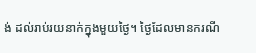ង់ ដល់រាប់រយនាក់ក្នុងមួយថ្ងៃ។ ថ្ងៃដែលមានករណី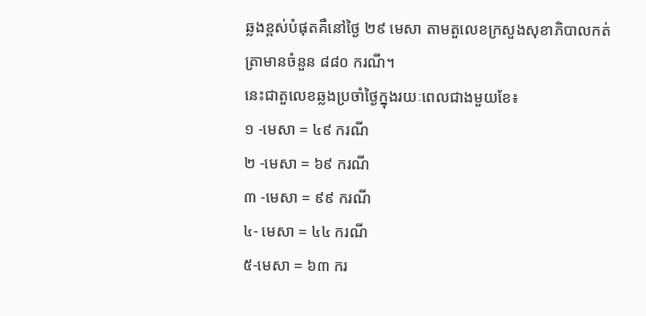ឆ្លងខ្ពស់បំផុតគឺនៅថ្ងៃ ២៩ មេសា តាមតួលេខក្រសួងសុខាភិបាលកត់ត្រាមានចំនួន ៨៨០ ករណី។
នេះជាតួលេខឆ្លងប្រចាំថ្ងៃក្នុងរយៈពេលជាងមួយខែ៖
១ -មេសា = ៤៩ ករណី
២ -មេសា = ៦៩ ករណី
៣ -មេសា = ៩៩ ករណី
៤- មេសា = ៤៤ ករណី
៥-មេសា = ៦៣ ករ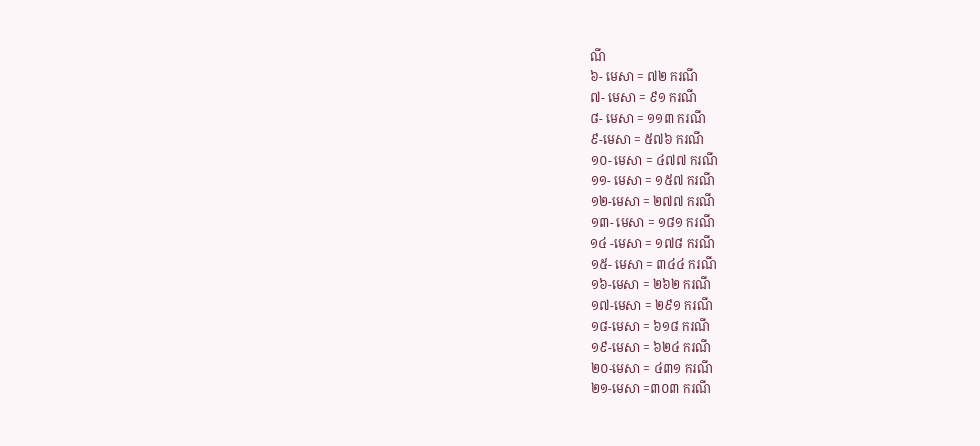ណី
៦- មេសា = ៧២ ករណី
៧- មេសា = ៩១ ករណី
៨- មេសា = ១១៣ ករណី
៩-មេសា = ៥៧៦ ករណី
១០- មេសា = ៤៧៧ ករណី
១១- មេសា = ១៥៧ ករណី
១២-មេសា = ២៧៧ ករណី
១៣- មេសា = ១៨១ ករណី
១៤ -មេសា = ១៧៨ ករណី
១៥- មេសា = ៣៤៤ ករណី
១៦-មេសា = ២៦២ ករណី
១៧-មេសា = ២៩១ ករណី
១៨-មេសា = ៦១៨ ករណី
១៩-មេសា = ៦២៤ ករណី
២០-មេសា = ៤៣១ ករណី
២១-មេសា =៣០៣ ករណី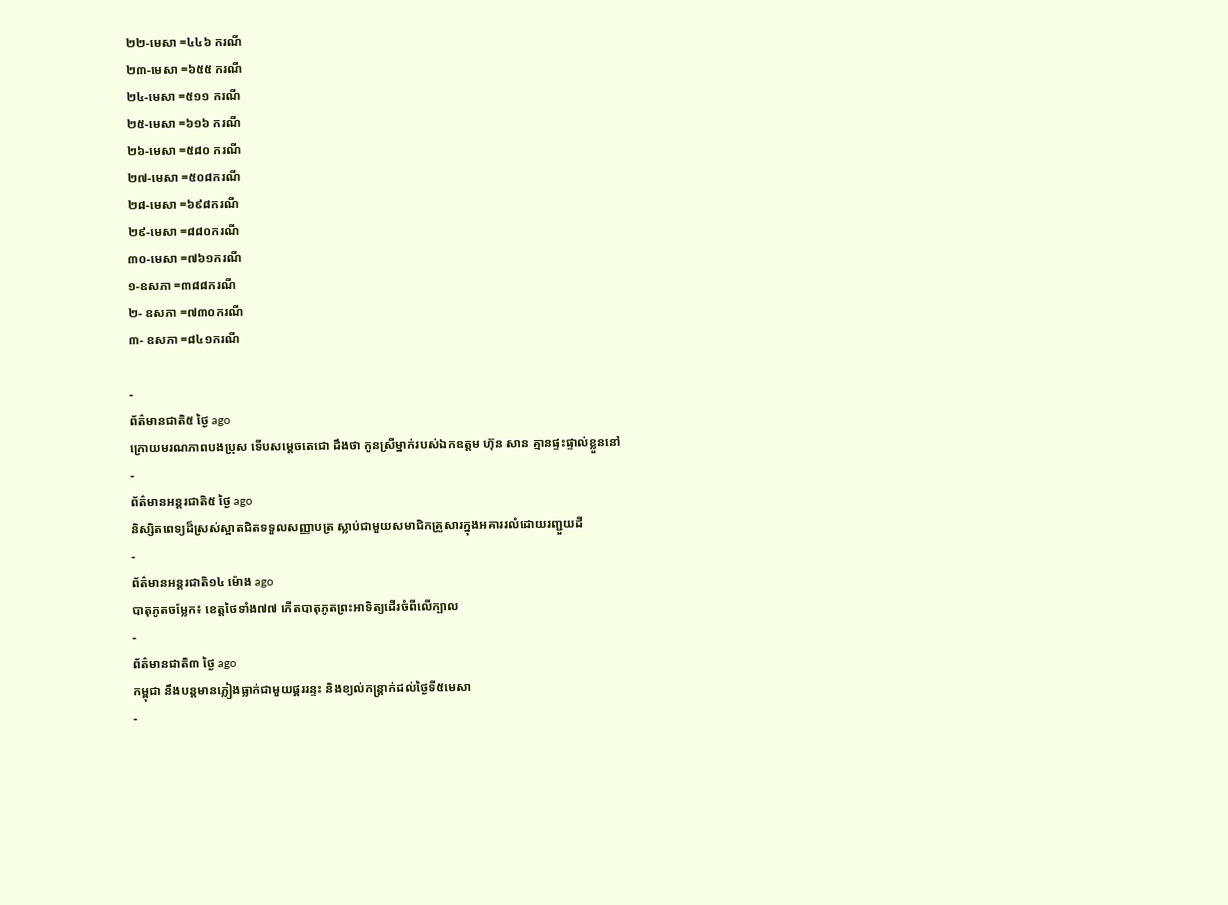២២-មេសា =៤៤៦ ករណី
២៣-មេសា =៦៥៥ ករណី
២៤-មេសា =៥១១ ករណី
២៥-មេសា =៦១៦ ករណី
២៦-មេសា =៥៨០ ករណី
២៧-មេសា =៥០៨ករណី
២៨-មេសា =៦៩៨ករណី
២៩-មេសា =៨៨០ករណី
៣០-មេសា =៧៦១ករណី
១-ឧសភា =៣៨៨ករណី
២- ឧសភា =៧៣០ករណី
៣- ឧសភា =៨៤១ករណី

-
ព័ត៌មានជាតិ៥ ថ្ងៃ ago
ក្រោយមរណភាពបងប្រុស ទើបសម្ដេចតេជោ ដឹងថា កូនស្រីម្នាក់របស់ឯកឧត្តម ហ៊ុន សាន គ្មានផ្ទះផ្ទាល់ខ្លួននៅ
-
ព័ត៌មានអន្ដរជាតិ៥ ថ្ងៃ ago
និស្សិតពេទ្យដ៏ស្រស់ស្អាតជិតទទួលសញ្ញាបត្រ ស្លាប់ជាមួយសមាជិកគ្រួសារក្នុងអគាររលំដោយរញ្ជួយដី
-
ព័ត៌មានអន្ដរជាតិ១៤ ម៉ោង ago
បាតុភូតចម្លែក៖ ខេត្តថៃទាំង៧៧ កើតបាតុភូតព្រះអាទិត្យដើរចំពីលើក្បាល
-
ព័ត៌មានជាតិ៣ ថ្ងៃ ago
កម្ពុជា នឹងបន្តមានភ្លៀងធ្លាក់ជាមួយផ្គររន្ទះ និងខ្យល់កន្ត្រាក់ដល់ថ្ងៃទី៥មេសា
-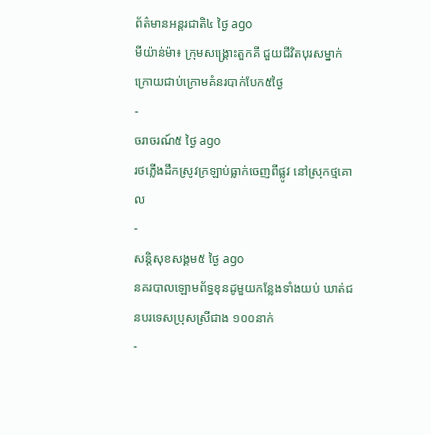ព័ត៌មានអន្ដរជាតិ៤ ថ្ងៃ ago
មីយ៉ាន់ម៉ា៖ ក្រុមសង្គ្រោះតួកគី ជួយជីវិតបុរសម្នាក់ ក្រោយជាប់ក្រោមគំនរបាក់បែក៥ថ្ងៃ
-
ចរាចរណ៍៥ ថ្ងៃ ago
រថភ្លើងដឹកស្រូវក្រឡាប់ធ្លាក់ចេញពីផ្លូវ នៅស្រុកថ្មគោល
-
សន្តិសុខសង្គម៥ ថ្ងៃ ago
នគរបាលឡោមព័ទ្ធខុនដូមួយកន្លែងទាំងយប់ ឃាត់ជនបរទេសប្រុសស្រីជាង ១០០នាក់
-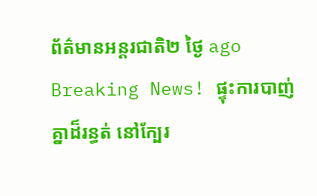ព័ត៌មានអន្ដរជាតិ២ ថ្ងៃ ago
Breaking News! ផ្ទុះការបាញ់គ្នាដ៏រន្ធត់ នៅក្បែរ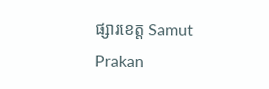ផ្សារខេត្ត Samut Prakan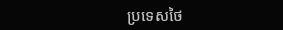ប្រទេសថៃ